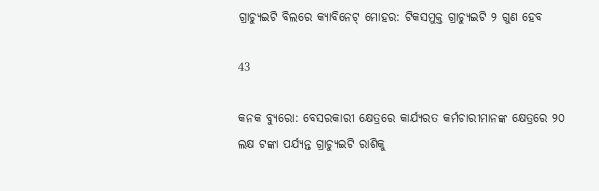ଗ୍ରାଚ୍ୟୁଇଟି ବିଲରେ କ୍ୟାବିନେଟ୍ ମୋହର: ଟିକସମୁକ୍ତ ଗ୍ରାଚ୍ୟୁଇଟି ୨ ଗୁଣ ହେବ

43

କନକ ବ୍ୟୁରୋ: ବେସରକାରୀ କ୍ଷେତ୍ରରେ କାର୍ଯ୍ୟରତ କର୍ମଚାରୀମାନଙ୍କ କ୍ଷେତ୍ରରେ ୨୦ ଲକ୍ଷ ଟଙ୍କା ପର୍ଯ୍ୟନ୍ତ ଗ୍ରାଚ୍ୟୁଇଟି ରାଶିକୁ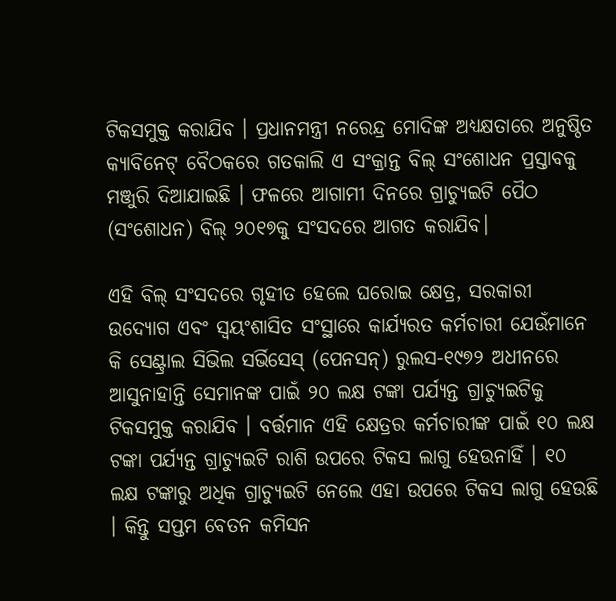ଟିକସମୁକ୍ତ କରାଯିବ । ପ୍ରଧାନମନ୍ତ୍ରୀ ନରେନ୍ଦ୍ର ମୋଦିଙ୍କ ଅଧ୍ୟକ୍ଷତାରେ ଅନୁଷ୍ଠିତ କ୍ୟାବିନେଟ୍ ବୈଠକରେ ଗତକାଲି ଏ ସଂକ୍ରାନ୍ତ ବିଲ୍ ସଂଶୋଧନ ପ୍ରସ୍ତାବକୁ ମଞ୍ଜୁରି ଦିଆଯାଇଛି । ଫଳରେ ଆଗାମୀ ଦିନରେ ଗ୍ରାଚ୍ୟୁଇଟି ପୈଠ (ସଂଶୋଧନ) ବିଲ୍ ୨୦୧୭କୁ ସଂସଦରେ ଆଗତ କରାଯିବ।

ଏହି ବିଲ୍ ସଂସଦରେ ଗୃହୀତ ହେଲେ ଘରୋଇ କ୍ଷେତ୍ର, ସରକାରୀ ଉଦ୍ୟୋଗ ଏବଂ ସ୍ୱୟଂଶାସିତ ସଂସ୍ଥାରେ କାର୍ଯ୍ୟରତ କର୍ମଚାରୀ ଯେଉଁମାନେ କି ସେଣ୍ଟ୍ରାଲ ସିଭିଲ ସର୍ଭିସେସ୍ (ପେନସନ୍) ରୁଲସ-୧୯୭୨ ଅଧୀନରେ ଆସୁନାହାନ୍ତି ସେମାନଙ୍କ ପାଇଁ ୨୦ ଲକ୍ଷ ଟଙ୍କା ପର୍ଯ୍ୟନ୍ତ ଗ୍ରାଚ୍ୟୁଇଟିକୁ ଟିକସମୁକ୍ତ କରାଯିବ । ବର୍ତ୍ତମାନ ଏହି କ୍ଷେତ୍ରର କର୍ମଚାରୀଙ୍କ ପାଇଁ ୧୦ ଲକ୍ଷ ଟଙ୍କା ପର୍ଯ୍ୟନ୍ତ ଗ୍ରାଚ୍ୟୁଇଟି ରାଶି ଉପରେ ଟିକସ ଲାଗୁ ହେଉନାହିଁ । ୧୦ ଲକ୍ଷ ଟଙ୍କାରୁ ଅଧିକ ଗ୍ରାଚ୍ୟୁଇଟି ନେଲେ ଏହା ଉପରେ ଟିକସ ଲାଗୁ ହେଉଛି । କିନ୍ତୁ ସପ୍ତମ ବେତନ କମିସନ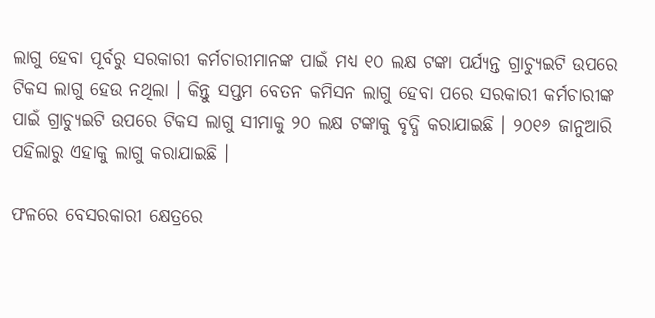ଲାଗୁ ହେବା ପୂର୍ବରୁ ସରକାରୀ କର୍ମଚାରୀମାନଙ୍କ ପାଇଁ ମଧ୍ୟ ୧୦ ଲକ୍ଷ ଟଙ୍କା ପର୍ଯ୍ୟନ୍ତ ଗ୍ରାଚ୍ୟୁଇଟି ଉପରେ ଟିକସ ଲାଗୁ ହେଉ ନଥିଲା । କିନ୍ତୁ ସପ୍ତମ ବେତନ କମିସନ ଲାଗୁ ହେବା ପରେ ସରକାରୀ କର୍ମଚାରୀଙ୍କ ପାଇଁ ଗ୍ରାଚ୍ୟୁଇଟି ଉପରେ ଟିକସ ଲାଗୁ ସୀମାକୁ ୨୦ ଲକ୍ଷ ଟଙ୍କାକୁ ବୃଦ୍ଧି କରାଯାଇଛି । ୨୦୧୬ ଜାନୁଆରି ପହିଲାରୁ ଏହାକୁ ଲାଗୁ କରାଯାଇଛି ।

ଫଳରେ ବେସରକାରୀ କ୍ଷେତ୍ରରେ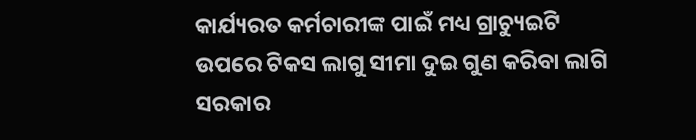କାର୍ଯ୍ୟରତ କର୍ମଚାରୀଙ୍କ ପାଇଁ ମଧ୍ୟ ଗ୍ରାଚ୍ୟୁଇଟି ଉପରେ ଟିକସ ଲାଗୁ ସୀମା ଦୁଇ ଗୁଣ କରିବା ଲାଗି ସରକାର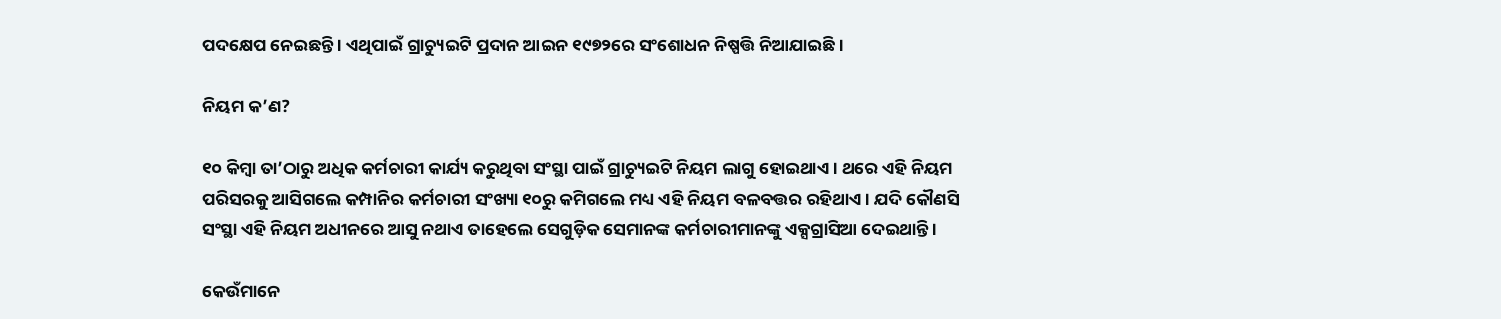ପଦକ୍ଷେପ ନେଇଛନ୍ତି । ଏଥିପାଇଁ ଗ୍ରାଚ୍ୟୁଇଟି ପ୍ରଦାନ ଆଇନ ୧୯୭୨ରେ ସଂଶୋଧନ ନିଷ୍ପତ୍ତି ନିଆଯାଇଛି ।

ନିୟମ କ’ଣ?

୧୦ କିମ୍ବା ତା’ଠାରୁ ଅଧିକ କର୍ମଚାରୀ କାର୍ଯ୍ୟ କରୁଥିବା ସଂସ୍ଥା ପାଇଁ ଗ୍ରାଚ୍ୟୁଇଟି ନିୟମ ଲାଗୁ ହୋଇଥାଏ । ଥରେ ଏହି ନିୟମ ପରିସରକୁ ଆସିଗଲେ କମ୍ପାନିର କର୍ମଚାରୀ ସଂଖ୍ୟା ୧୦ରୁ କମିଗଲେ ମଧ୍ୟ ଏହି ନିୟମ ବଳବତ୍ତର ରହିଥାଏ । ଯଦି କୌଣସି ସଂସ୍ଥା ଏହି ନିୟମ ଅଧୀନରେ ଆସୁ ନଥାଏ ତାହେଲେ ସେଗୁଡ଼ିକ ସେମାନଙ୍କ କର୍ମଚାରୀମାନଙ୍କୁ ଏକ୍ସଗ୍ରାସିଆ ଦେଇଥାନ୍ତି ।

କେଉଁମାନେ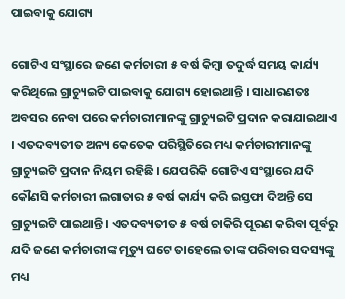ପାଇବାକୁ ଯୋଗ୍ୟ

ଗୋଟିଏ ସଂସ୍ଥାରେ ଜଣେ କର୍ମଚାରୀ ୫ ବର୍ଷ କିମ୍ବା ତଦୁର୍ଦ୍ଧ ସମୟ କାର୍ଯ୍ୟ କରିଥିଲେ ଗ୍ରାଚ୍ୟୁଇଟି ପାଇବାକୁ ଯୋଗ୍ୟ ହୋଇଥାନ୍ତି । ସାଧାରଣତଃ ଅବସର ନେବା ପରେ କର୍ମଚାରୀମାନଙ୍କୁ ଗ୍ରାଚ୍ୟୁଇଟି ପ୍ରଦାନ କରାଯାଇଥାଏ । ଏତଦବ୍ୟତୀତ ଅନ୍ୟ କେତେକ ପରିସ୍ଥିତିରେ ମଧ୍ୟ କର୍ମଚାରୀମାନଙ୍କୁ ଗ୍ରାଚ୍ୟୁଇଟି ପ୍ରଦାନ ନିୟମ ରହିଛି । ଯେପରିକି ଗୋଟିଏ ସଂସ୍ଥାରେ ଯଦି କୌଣସି କର୍ମଚାରୀ ଲଗାତାର ୫ ବର୍ଷ କାର୍ଯ୍ୟ କରି ଇସ୍ତଫା ଦିଅନ୍ତି ସେ ଗ୍ରାଚ୍ୟୁଇଟି ପାଇଥାନ୍ତି । ଏତଦବ୍ୟତୀତ ୫ ବର୍ଷ ଚାକିରି ପୂରଣ କରିବା ପୂର୍ବରୁ ଯଦି ଜଣେ କର୍ମଚାରୀଙ୍କ ମୃତ୍ୟୁ ଘଟେ ତାହେଲେ ତାଙ୍କ ପରିବାର ସଦସ୍ୟଙ୍କୁ ମଧ୍ୟ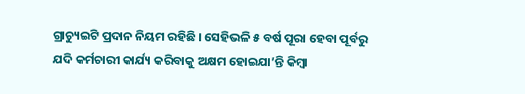ଗ୍ରାଚ୍ୟୁଇଟି ପ୍ରଦାନ ନିୟମ ରହିଛି । ସେହିଭଳି ୫ ବର୍ଷ ପୂରା ହେବା ପୂର୍ବରୁ ଯଦି କର୍ମଚାରୀ କାର୍ଯ୍ୟ କରିବାକୁ ଅକ୍ଷମ ହୋଇଯା’ନ୍ତି କିମ୍ବା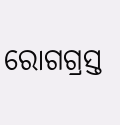ରୋଗଗ୍ରସ୍ତ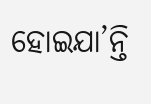ହୋଇଯା’ନ୍ତି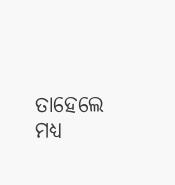ତାହେଲେ ମଧ୍ୟ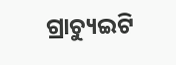ଗ୍ରାଚ୍ୟୁଇଟି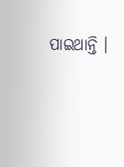ପାଇଥାନ୍ତି ।